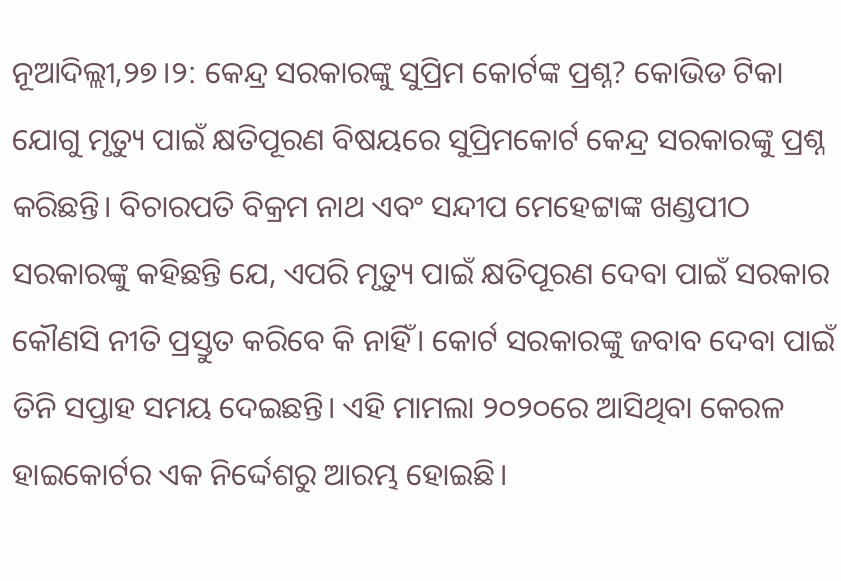ନୂଆଦିଲ୍ଲୀ,୨୭।୨: କେନ୍ଦ୍ର ସରକାରଙ୍କୁ ସୁପ୍ରିମ କୋର୍ଟଙ୍କ ପ୍ରଶ୍ନ? କୋଭିଡ ଟିକା ଯୋଗୁ ମୃତ୍ୟୁ ପାଇଁ କ୍ଷତିପୂରଣ ବିଷୟରେ ସୁପ୍ରିମକୋର୍ଟ କେନ୍ଦ୍ର ସରକାରଙ୍କୁ ପ୍ରଶ୍ନ କରିଛନ୍ତି। ବିଚାରପତି ବିକ୍ରମ ନାଥ ଏବଂ ସନ୍ଦୀପ ମେହେଟ୍ଟାଙ୍କ ଖଣ୍ଡପୀଠ ସରକାରଙ୍କୁ କହିଛନ୍ତି ଯେ, ଏପରି ମୃତ୍ୟୁ ପାଇଁ କ୍ଷତିପୂରଣ ଦେବା ପାଇଁ ସରକାର କୌଣସି ନୀତି ପ୍ରସ୍ତୁତ କରିବେ କି ନାହିଁ। କୋର୍ଟ ସରକାରଙ୍କୁ ଜବାବ ଦେବା ପାଇଁ ତିନି ସପ୍ତାହ ସମୟ ଦେଇଛନ୍ତି। ଏହି ମାମଲା ୨୦୨୦ରେ ଆସିଥିବା କେରଳ ହାଇକୋର୍ଟର ଏକ ନିର୍ଦ୍ଦେଶରୁ ଆରମ୍ଭ ହୋଇଛି।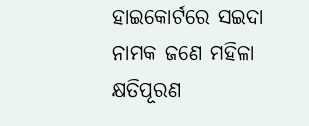ହାଇକୋର୍ଟରେ ସଇଦା ନାମକ ଜଣେ ମହିଳା କ୍ଷତିପୂରଣ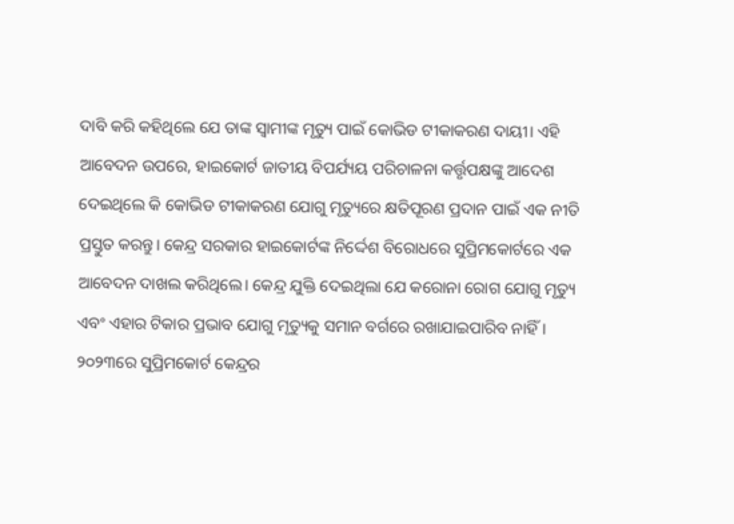ଦାବି କରି କହିଥିଲେ ଯେ ତାଙ୍କ ସ୍ବାମୀଙ୍କ ମୃତ୍ୟୁ ପାଇଁ କୋଭିଡ ଟୀକାକରଣ ଦାୟୀ। ଏହି ଆବେଦନ ଉପରେ, ହାଇକୋର୍ଟ ଜାତୀୟ ବିପର୍ଯ୍ୟୟ ପରିଚାଳନା କର୍ତ୍ତୃପକ୍ଷଙ୍କୁ ଆଦେଶ ଦେଇଥିଲେ କି କୋଭିଡ ଟୀକାକରଣ ଯୋଗୁ ମୃତ୍ୟୁରେ କ୍ଷତିପୂରଣ ପ୍ରଦାନ ପାଇଁ ଏକ ନୀତି ପ୍ରସ୍ତୁତ କରନ୍ତୁ। କେନ୍ଦ୍ର ସରକାର ହାଇକୋର୍ଟଙ୍କ ନିର୍ଦ୍ଦେଶ ବିରୋଧରେ ସୁପ୍ରିମକୋର୍ଟରେ ଏକ ଆବେଦନ ଦାଖଲ କରିଥିଲେ। କେନ୍ଦ୍ର ଯୁକ୍ତି ଦେଇଥିଲା ଯେ କରୋନା ରୋଗ ଯୋଗୁ ମୃତ୍ୟୁ ଏବଂ ଏହାର ଟିକାର ପ୍ରଭାବ ଯୋଗୁ ମୃତ୍ୟୁକୁ ସମାନ ବର୍ଗରେ ରଖାଯାଇପାରିବ ନାହିଁ। ୨୦୨୩ରେ ସୁପ୍ରିମକୋର୍ଟ କେନ୍ଦ୍ରର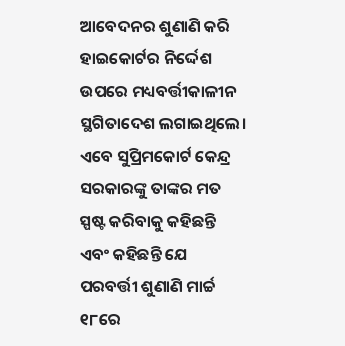ଆବେଦନର ଶୁଣାଣି କରି ହାଇକୋର୍ଟର ନିର୍ଦ୍ଦେଶ ଉପରେ ମଧ୍ୟବର୍ତ୍ତୀକାଳୀନ ସ୍ଥଗିତାଦେଶ ଲଗାଇଥିଲେ। ଏବେ ସୁପ୍ରିମକୋର୍ଟ କେନ୍ଦ୍ର ସରକାରଙ୍କୁ ତାଙ୍କର ମତ ସ୍ପଷ୍ଟ କରିବାକୁ କହିଛନ୍ତି ଏବଂ କହିଛନ୍ତି ଯେ ପରବର୍ତ୍ତୀ ଶୁଣାଣି ମାର୍ଚ୍ଚ ୧୮ରେ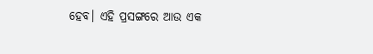ହେବ। ଏହି ପ୍ରସଙ୍ଗରେ ଆଉ ଏକ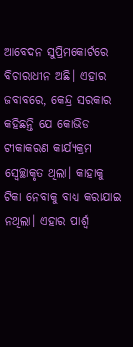ଆବେଦନ ସୁପ୍ରିମକୋର୍ଟରେ ବିଚାରାଧୀନ ଅଛି। ଏହାର ଜବାବରେ, କେନ୍ଦ୍ର ସରକାର କହିଛନ୍ତି ଯେ କୋଭିଡ ଟୀକାକରଣ କାର୍ଯ୍ୟକ୍ରମ ସ୍ବେଚ୍ଛାକୃତ ଥିଲା। କାହାକୁ ଟିକା ନେବାକୁ ବାଧ୍ୟ କରାଯାଇ ନଥିଲା। ଏହାର ପାର୍ଶ୍ୱ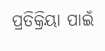ପ୍ରତିକ୍ରିୟା ପାଇଁ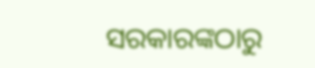ସରକାରଙ୍କଠାରୁ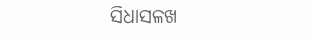ସିଧାସଳଖ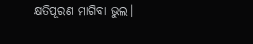କ୍ଷତିପୂରଣ ମାଗିବା ଭୁଲ।